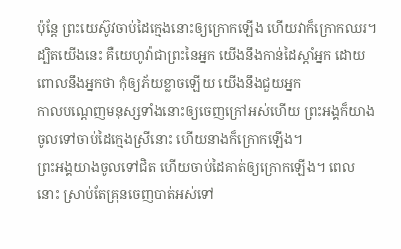ប៉ុន្តែ ព្រះយេស៊ូវចាប់ដៃក្មេងនោះឲ្យក្រោកឡើង ហើយវាក៏ក្រោកឈរ។
ដ្បិតយើងនេះ គឺយេហូវ៉ាជាព្រះនៃអ្នក យើងនឹងកាន់ដៃស្តាំអ្នក ដោយពោលនឹងអ្នកថា កុំឲ្យភ័យខ្លាចឡើយ យើងនឹងជួយអ្នក
កាលបណ្តេញមនុស្សទាំងនោះឲ្យចេញក្រៅអស់ហើយ ព្រះអង្គក៏យាងចូលទៅចាប់ដៃក្មេងស្រីនោះ ហើយនាងក៏ក្រោកឡើង។
ព្រះអង្គយាងចូលទៅជិត ហើយចាប់ដៃគាត់ឲ្យក្រោកឡើង។ ពេលនោះ ស្រាប់តែគ្រុនចេញបាត់អស់ទៅ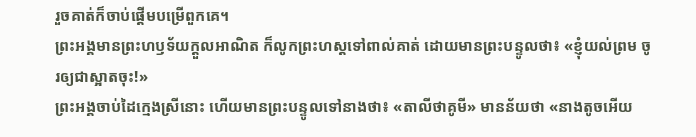រួចគាត់ក៏ចាប់ផ្ដើមបម្រើពួកគេ។
ព្រះអង្គមានព្រះហឫទ័យក្តួលអាណិត ក៏លូកព្រះហស្តទៅពាល់គាត់ ដោយមានព្រះបន្ទូលថា៖ «ខ្ញុំយល់ព្រម ចូរឲ្យជាស្អាតចុះ!»
ព្រះអង្គចាប់ដៃក្មេងស្រីនោះ ហើយមានព្រះបន្ទូលទៅនាងថា៖ «តាលីថាគូមី» មានន័យថា «នាងតូចអើយ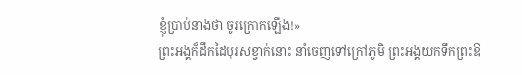ខ្ញុំប្រាប់នាងថា ចូរក្រោកឡើង!»
ព្រះអង្គក៏ដឹកដៃបុរសខ្វាក់នោះ នាំចេញទៅក្រៅភូមិ ព្រះអង្គយកទឹកព្រះឱ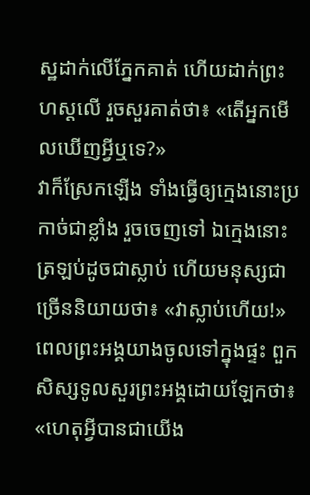ស្ឋដាក់លើភ្នែកគាត់ ហើយដាក់ព្រះហស្តលើ រួចសួរគាត់ថា៖ «តើអ្នកមើលឃើញអ្វីឬទេ?»
វាក៏ស្រែកឡើង ទាំងធ្វើឲ្យក្មេងនោះប្រកាច់ជាខ្លាំង រួចចេញទៅ ឯក្មេងនោះត្រឡប់ដូចជាស្លាប់ ហើយមនុស្សជាច្រើននិយាយថា៖ «វាស្លាប់ហើយ!»
ពេលព្រះអង្គយាងចូលទៅក្នុងផ្ទះ ពួកសិស្សទូលសួរព្រះអង្គដោយឡែកថា៖ «ហេតុអ្វីបានជាយើង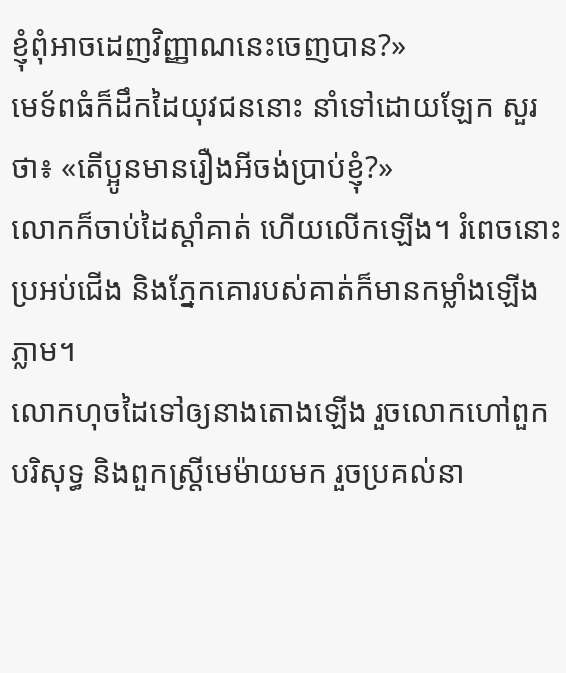ខ្ញុំពុំអាចដេញវិញ្ញាណនេះចេញបាន?»
មេទ័ពធំក៏ដឹកដៃយុវជននោះ នាំទៅដោយឡែក សួរថា៖ «តើប្អូនមានរឿងអីចង់ប្រាប់ខ្ញុំ?»
លោកក៏ចាប់ដៃស្តាំគាត់ ហើយលើកឡើង។ រំពេចនោះ ប្រអប់ជើង និងភ្នែកគោរបស់គាត់ក៏មានកម្លាំងឡើងភ្លាម។
លោកហុចដៃទៅឲ្យនាងតោងឡើង រួចលោកហៅពួកបរិសុទ្ធ និងពួកស្ត្រីមេម៉ាយមក រួចប្រគល់នា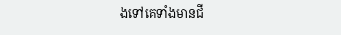ងទៅគេទាំងមានជី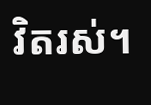វិតរស់។